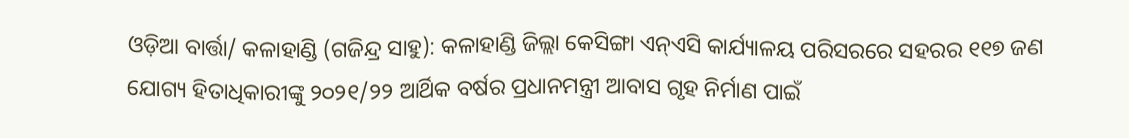ଓଡ଼ିଆ ବାର୍ତ୍ତା/ କଳାହାଣ୍ଡି (ଗଜିନ୍ଦ୍ର ସାହୁ): କଳାହାଣ୍ଡି ଜିଲ୍ଲା କେସିଙ୍ଗା ଏନ୍ଏସି କାର୍ଯ୍ୟାଳୟ ପରିସରରେ ସହରର ୧୧୭ ଜଣ ଯୋଗ୍ୟ ହିତାଧିକାରୀଙ୍କୁ ୨୦୨୧/୨୨ ଆର୍ଥିକ ବର୍ଷର ପ୍ରଧାନମନ୍ତ୍ରୀ ଆବାସ ଗୃହ ନିର୍ମାଣ ପାଇଁ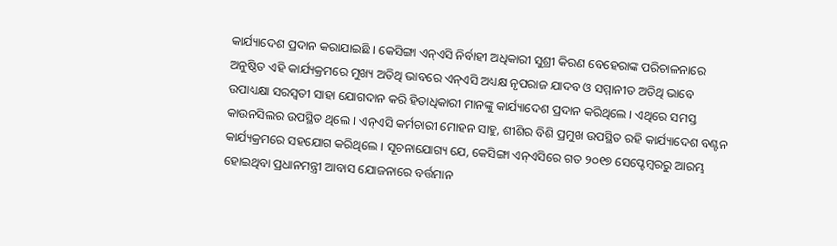କାର୍ଯ୍ୟାଦେଶ ପ୍ରଦାନ କରାଯାଇଛି । କେସିଙ୍ଗା ଏନ୍ଏସି ନିର୍ବାହୀ ଅଧିକାରୀ ସୁଶ୍ରୀ କିରଣ ବେହେରାଙ୍କ ପରିଚାଳନାରେ ଅନୁଷ୍ଠିତ ଏହି କାର୍ଯ୍ୟକ୍ରମରେ ମୁଖ୍ୟ ଅତିଥି ଭାବରେ ଏନ୍ଏସି ଅଧ୍ୟକ୍ଷ ନୃପରାଜ ଯାଦବ ଓ ସମ୍ମାନୀତ ଅତିଥି ଭାବେ ଉପାଧ୍ୟକ୍ଷା ସରସ୍ବତୀ ସାହା ଯୋଗଦାନ କରି ହିତାଧିକାରୀ ମାନଙ୍କୁ କାର୍ଯ୍ୟାଦେଶ ପ୍ରଦାନ କରିଥିଲେ । ଏଥିରେ ସମସ୍ତ କାଉନସିଲର ଉପସ୍ଥିତ ଥିଲେ । ଏନ୍ଏସି କର୍ମଚାରୀ ମୋହନ ସାହୁ, ଶୀଶିର ବିଶି ପ୍ରମୁଖ ଉପସ୍ଥିତ ରହି କାର୍ଯ୍ୟାଦେଶ ବଣ୍ଟନ କାର୍ଯ୍ୟକ୍ରମରେ ସହଯୋଗ କରିଥିଲେ । ସୂଚନାଯୋଗ୍ୟ ଯେ, କେସିଙ୍ଗା ଏନ୍ଏସିରେ ଗତ ୨୦୧୭ ସେପ୍ଟେମ୍ବରରୁ ଆରମ୍ଭ ହୋଇଥିବା ପ୍ରଧାନମନ୍ତ୍ରୀ ଆବାସ ଯୋଜନାରେ ବର୍ତ୍ତମାନ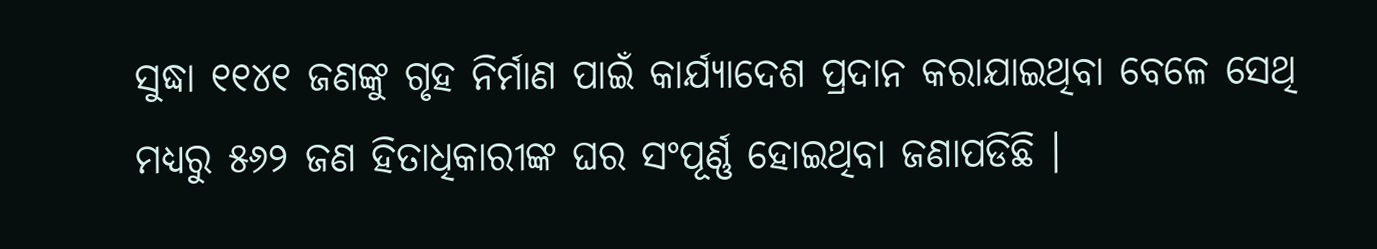ସୁଦ୍ଧା ୧୧୪୧ ଜଣଙ୍କୁ ଗୃହ ନିର୍ମାଣ ପାଇଁ କାର୍ଯ୍ୟାଦେଶ ପ୍ରଦାନ କରାଯାଇଥିବା ବେଳେ ସେଥି ମଧ୍ୟରୁ ୫୬୨ ଜଣ ହିତାଧିକାରୀଙ୍କ ଘର ସଂପୂର୍ଣ୍ଣ ହୋଇଥିବା ଜଣାପଡିଛି ।